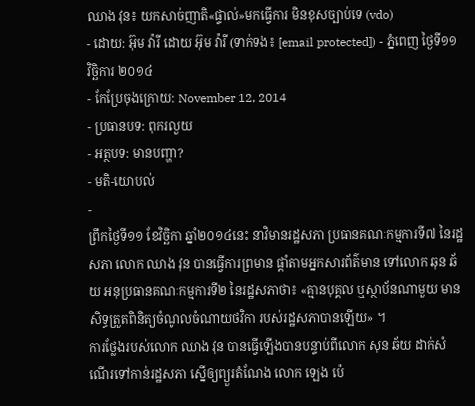ឈាង វុន៖ យកសាច់ញាតិ«ផ្ទាល់»មកធ្វើការ មិនខុសច្បាប់ទេ (vdo)
- ដោយ: អ៊ុម វ៉ារី ដោយ អ៊ុម វ៉ារី (ទាក់ទង៖ [email protected]) - ភ្នំពេញ ថ្ងៃទី១១ វិច្ឆិការ ២០១៤
- កែប្រែចុងក្រោយ: November 12, 2014
- ប្រធានបទ: ពុករលួយ
- អត្ថបទ: មានបញ្ហា?
- មតិ-យោបល់
-
ព្រឹកថ្ងៃទី១១ ខែវិច្ឆិកា ឆ្នាំ២០១៤នេះ នាវិមានរដ្ឋសភា ប្រធានគណៈកម្មការទី៧ នៃរដ្ឋសភា លោក ឈាង វុន បានធ្វើការព្រមាន ផ្តាំតាមអ្នកសារព័ត៌មាន ទៅលោក ឆុន ឆ័យ អនុប្រធានគណៈកម្មការទី២ នៃរដ្ឋសភាថា៖ «គ្មានបុគ្គល ឬស្ថាប័នណាមួយ មានសិទ្ធត្រួតពិនិត្យចំណូលចំណាយថវិកា របស់រដ្ឋសភាបានឡើយ» ។
ការថ្លែងរបស់លោក ឈាង វុន បានធ្វើឡើងបានបន្ទាប់ពីលោក សុន ឆ័យ ដាក់សំណើរទៅកាន់រដ្ឋសភា ស្នើឲ្យព្យួរតំណែង លោក ឡេង ប៉េ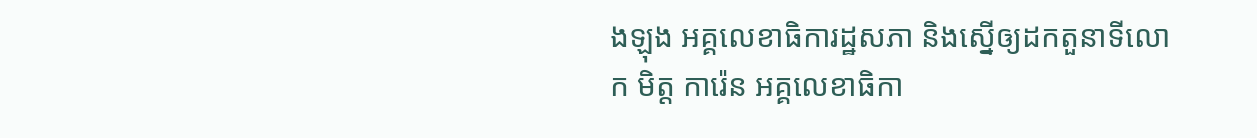ងឡុង អគ្គលេខាធិការដ្ឋសភា និងស្នើឲ្យដកតួនាទីលោក មិត្ត ការ៉េន អគ្គលេខាធិកា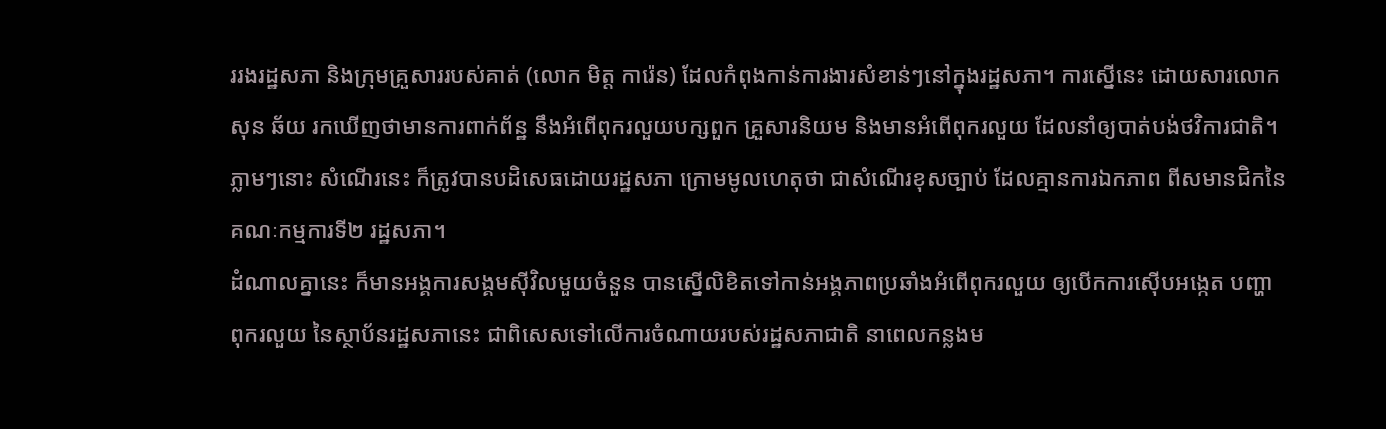ររងរដ្ឋសភា និងក្រុមគ្រួសាររបស់គាត់ (លោក មិត្ត ការ៉េន) ដែលកំពុងកាន់ការងារសំខាន់ៗនៅក្នុងរដ្ឋសភា។ ការស្នើនេះ ដោយសារលោក សុន ឆ័យ រកឃើញថាមានការពាក់ព័ន្ឋ នឹងអំពើពុករលួយបក្សពួក គ្រួសារនិយម និងមានអំពើពុករលួយ ដែលនាំឲ្យបាត់បង់ថវិការជាតិ។ ភ្លាមៗនោះ សំណើរនេះ ក៏ត្រូវបានបដិសេធដោយរដ្ឋសភា ក្រោមមូលហេតុថា ជាសំណើរខុសច្បាប់ ដែលគ្មានការឯកភាព ពីសមានជិកនៃគណៈកម្មការទី២ រដ្ឋសភា។
ដំណាលគ្នានេះ ក៏មានអង្គការសង្គមស៊ីវិលមួយចំនួន បានស្នើលិខិតទៅកាន់អង្គភាពប្រឆាំងអំពើពុករលួយ ឲ្យបើកការស៊ើបអង្កេត បញ្ហាពុករលួយ នៃស្ថាប័នរដ្ឋសភានេះ ជាពិសេសទៅលើការចំណាយរបស់រដ្ឋសភាជាតិ នាពេលកន្លងម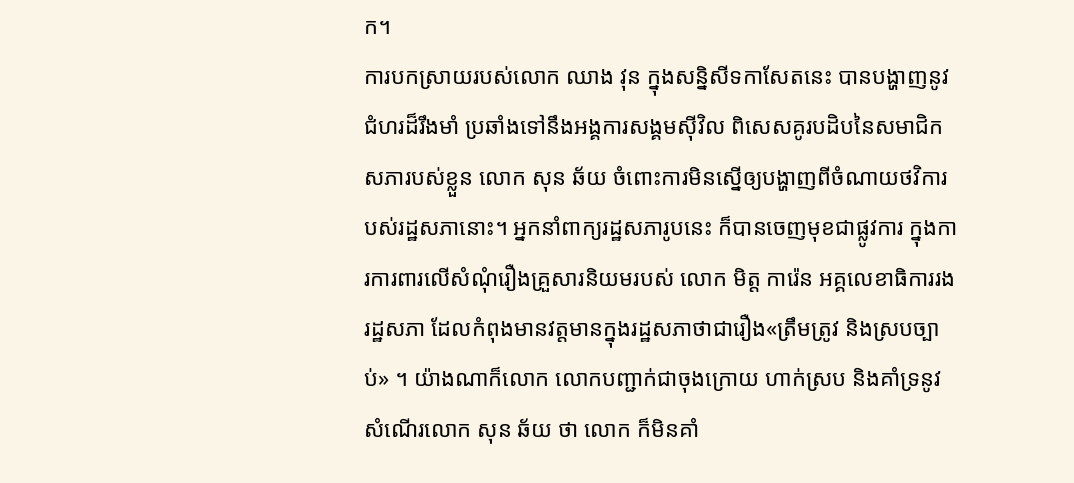ក។
ការបកស្រាយរបស់លោក ឈាង វុន ក្នុងសន្និសីទកាសែតនេះ បានបង្ហាញនូវជំហរដ៏រឹងមាំ ប្រឆាំងទៅនឹងអង្គការសង្គមស៊ីវិល ពិសេសគូរបដិបនៃសមាជិកសភារបស់ខ្លួន លោក សុន ឆ័យ ចំពោះការមិនស្នើឲ្យបង្ហាញពីចំណាយថវិការបស់រដ្ឋសភានោះ។ អ្នកនាំពាក្យរដ្ឋសភារូបនេះ ក៏បានចេញមុខជាផ្លូវការ ក្នុងការការពារលើសំណុំរឿងគ្រួសារនិយមរបស់ លោក មិត្ត ការ៉េន អគ្គលេខាធិការរងរដ្ឋសភា ដែលកំពុងមានវត្តមានក្នុងរដ្ឋសភាថាជារឿង«ត្រឹមត្រូវ និងស្របច្បាប់» ។ យ៉ាងណាក៏លោក លោកបញ្ជាក់ជាចុងក្រោយ ហាក់ស្រប និងគាំទ្រនូវសំណើរលោក សុន ឆ័យ ថា លោក ក៏មិនគាំ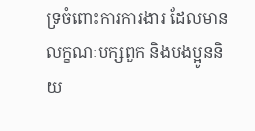ទ្រចំពោះការការងារ ដែលមានលក្ខណៈបក្សពួក និងបងប្អូននិយ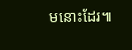មនោះដែរ៕